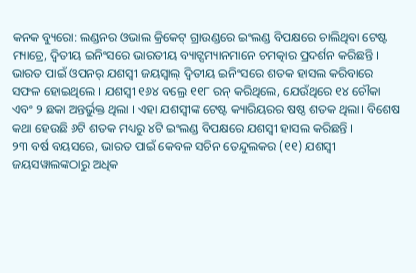କନକ ବ୍ୟୁରୋ: ଲଣ୍ଡନର ଓଭାଲ କ୍ରିକେଟ୍ ଗ୍ରାଉଣ୍ଡରେ ଇଂଲଣ୍ଡ ବିପକ୍ଷରେ ଚାଲିଥିବା ଟେଷ୍ଟ ମ୍ୟାଚ୍ରେ, ଦ୍ୱିତୀୟ ଇନିଂସରେ ଭାରତୀୟ ବ୍ୟାଟ୍ସମ୍ୟାନମାନେ ଚମତ୍କାର ପ୍ରଦର୍ଶନ କରିଛନ୍ତି । ଭାରତ ପାଇଁ ଓପନର୍ ଯଶସ୍ୱୀ ଜୟସ୍ୱାଲ୍ ଦ୍ୱିତୀୟ ଇନିଂସରେ ଶତକ ହାସଲ କରିବାରେ ସଫଳ ହୋଇଥିଲେ । ଯଶସ୍ୱୀ ୧୬୪ ବଲ୍ରେ ୧୧୮ ରନ୍ କରିଥିଲେ, ଯେଉଁଥିରେ ୧୪ ଚୌକା ଏବଂ ୨ ଛକା ଅନ୍ତର୍ଭୁକ୍ତ ଥିଲା । ଏହା ଯଶସ୍ୱୀଙ୍କ ଟେଷ୍ଟ କ୍ୟାରିୟରର ଷଷ୍ଠ ଶତକ ଥିଲା। ବିଶେଷ କଥା ହେଉଛି ୬ଟି ଶତକ ମଧ୍ୟରୁ ୪ଟି ଇଂଲଣ୍ଡ ବିପକ୍ଷରେ ଯଶସ୍ୱୀ ହାସଲ କରିଛନ୍ତି ।
୨୩ ବର୍ଷ ବୟସରେ, ଭାରତ ପାଇଁ କେବଳ ସଚିନ ତେନ୍ଦୁଲକର (୧୧) ଯଶସ୍ୱୀ ଜୟସୱାଲଙ୍କଠାରୁ ଅଧିକ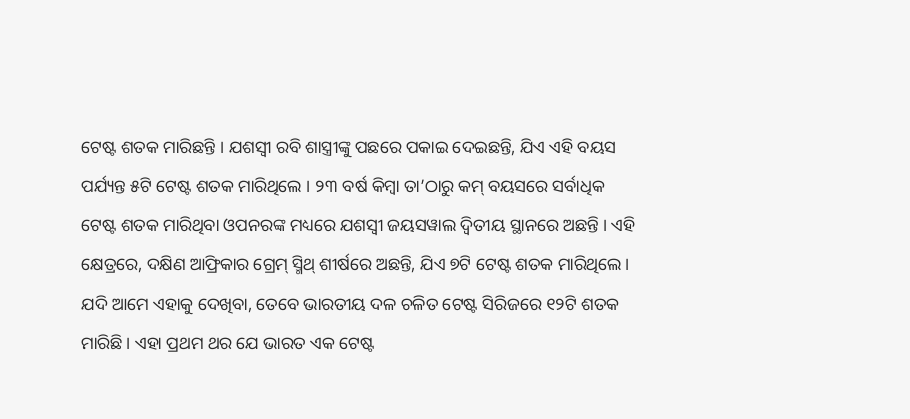ଟେଷ୍ଟ ଶତକ ମାରିଛନ୍ତି । ଯଶସ୍ୱୀ ରବି ଶାସ୍ତ୍ରୀଙ୍କୁ ପଛରେ ପକାଇ ଦେଇଛନ୍ତି, ଯିଏ ଏହି ବୟସ ପର୍ଯ୍ୟନ୍ତ ୫ଟି ଟେଷ୍ଟ ଶତକ ମାରିଥିଲେ । ୨୩ ବର୍ଷ କିମ୍ବା ତା’ଠାରୁ କମ୍ ବୟସରେ ସର୍ବାଧିକ ଟେଷ୍ଟ ଶତକ ମାରିଥିବା ଓପନରଙ୍କ ମଧ୍ୟରେ ଯଶସ୍ୱୀ ଜୟସୱାଲ ଦ୍ୱିତୀୟ ସ୍ଥାନରେ ଅଛନ୍ତି । ଏହି କ୍ଷେତ୍ରରେ, ଦକ୍ଷିଣ ଆଫ୍ରିକାର ଗ୍ରେମ୍ ସ୍ମିଥ୍ ଶୀର୍ଷରେ ଅଛନ୍ତି, ଯିଏ ୭ଟି ଟେଷ୍ଟ ଶତକ ମାରିଥିଲେ।
ଯଦି ଆମେ ଏହାକୁ ଦେଖିବା, ତେବେ ଭାରତୀୟ ଦଳ ଚଳିତ ଟେଷ୍ଟ ସିରିଜରେ ୧୨ଟି ଶତକ ମାରିଛି । ଏହା ପ୍ରଥମ ଥର ଯେ ଭାରତ ଏକ ଟେଷ୍ଟ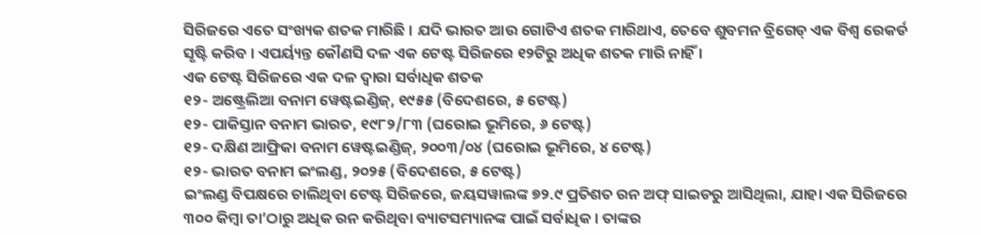ସିରିଜରେ ଏତେ ସଂଖ୍ୟକ ଶତକ ମାରିଛି । ଯଦି ଭାରତ ଆଉ ଗୋଟିଏ ଶତକ ମାରିଥାଏ, ତେବେ ଶୁବମନ ବ୍ରିଗେଡ୍ ଏକ ବିଶ୍ୱ ରେକର୍ଡ ସୃଷ୍ଟି କରିବ । ଏପର୍ୟ୍ୟନ୍ତ କୌଣସି ଦଳ ଏକ ଟେଷ୍ଟ ସିରିଜରେ ୧୨ଟିରୁ ଅଧିକ ଶତକ ମାରି ନାହିଁ ।
ଏକ ଟେଷ୍ଟ ସିରିଜରେ ଏକ ଦଳ ଦ୍ୱାରା ସର୍ବାଧିକ ଶତକ
୧୨- ଅଷ୍ଟ୍ରେଲିଆ ବନାମ ୱେଷ୍ଟଇଣ୍ଡିଜ୍, ୧୯୫୫ (ବିଦେଶରେ, ୫ ଟେଷ୍ଟ)
୧୨- ପାକିସ୍ତାନ ବନାମ ଭାରତ, ୧୯୮୨/୮୩ (ଘରୋଇ ଭୂମିରେ, ୬ ଟେଷ୍ଟ)
୧୨- ଦକ୍ଷିଣ ଆଫ୍ରିକା ବନାମ ୱେଷ୍ଟଇଣ୍ଡିଜ୍, ୨୦୦୩/୦୪ (ଘରୋଇ ଭୂମିରେ, ୪ ଟେଷ୍ଟ)
୧୨- ଭାରତ ବନାମ ଇଂଲଣ୍ଡ, ୨୦୨୫ (ବିଦେଶରେ, ୫ ଟେଷ୍ଟ)
ଇଂଲଣ୍ଡ ବିପକ୍ଷରେ ଚାଲିଥିବା ଟେଷ୍ଟ ସିରିଜରେ, ଜୟସୱାଲଙ୍କ ୭୨.୯ ପ୍ରତିଶତ ରନ ଅଫ୍ ସାଇଡରୁ ଆସିଥିଲା, ଯାହା ଏକ ସିରିଜରେ ୩୦୦ କିମ୍ବା ତା’ଠାରୁ ଅଧିକ ରନ କରିଥିବା ବ୍ୟାଟସମ୍ୟାନଙ୍କ ପାଇଁ ସର୍ବାଧିକ । ତାଙ୍କର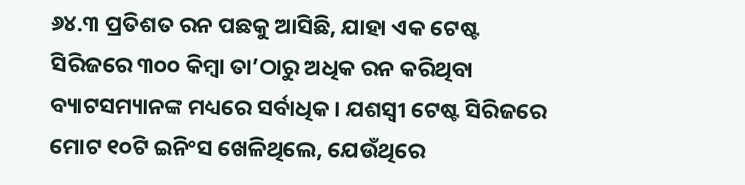୬୪.୩ ପ୍ରତିଶତ ରନ ପଛକୁ ଆସିଛି, ଯାହା ଏକ ଟେଷ୍ଟ ସିରିଜରେ ୩୦୦ କିମ୍ବା ତା’ଠାରୁ ଅଧିକ ରନ କରିଥିବା ବ୍ୟାଟସମ୍ୟାନଙ୍କ ମଧ୍ୟରେ ସର୍ବାଧିକ । ଯଶସ୍ୱୀ ଟେଷ୍ଟ ସିରିଜରେ ମୋଟ ୧୦ଟି ଇନିଂସ ଖେଳିଥିଲେ, ଯେଉଁଥିରେ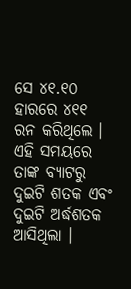ସେ ୪୧.୧୦ ହାରରେ ୪୧୧ ରନ କରିଥିଲେ । ଏହି ସମୟରେ ତାଙ୍କ ବ୍ୟାଟରୁ ଦୁଇଟି ଶତକ ଏବଂ ଦୁଇଟି ଅର୍ଦ୍ଧଶତକ ଆସିଥିଲା ।